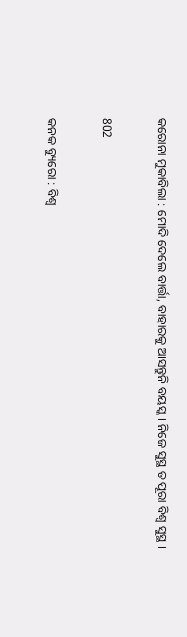କରୋନା ମୁକାବିଲା : ମୋଦି ଦେଲେ ବାର୍ତ୍ତା, ବାହାରକୁ ଆସନ୍ତୁନି ବୟସ୍କ । ନିଜେ ସୁସ୍ଥ ତ ପୂରା ବିଶ୍ୱ ସୁସ୍ଥ ।

802

କନକ ବ୍ୟୁରୋ : ବିଶ୍ୱ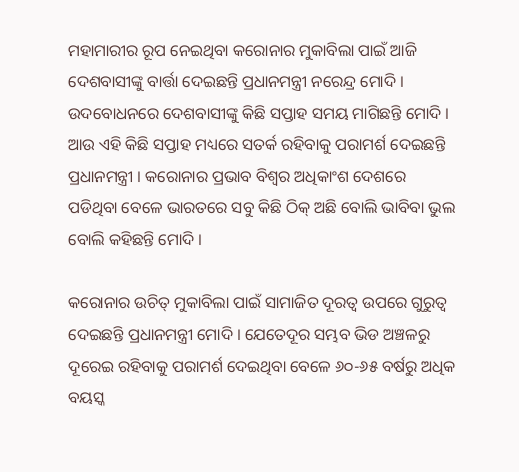ମହାମାରୀର ରୂପ ନେଇଥିବା କରୋନାର ମୁକାବିଲା ପାଇଁ ଆଜି ଦେଶବାସୀଙ୍କୁ ବାର୍ତ୍ତା ଦେଇଛନ୍ତି ପ୍ରଧାନମନ୍ତ୍ରୀ ନରେନ୍ଦ୍ର ମୋଦି । ଉଦବୋଧନରେ ଦେଶବାସୀଙ୍କୁ କିଛି ସପ୍ତାହ ସମୟ ମାଗିଛନ୍ତି ମୋଦି । ଆଉ ଏହି କିଛି ସପ୍ତାହ ମଧ୍ୟରେ ସତର୍କ ରହିବାକୁ ପରାମର୍ଶ ଦେଇଛନ୍ତି ପ୍ରଧାନମନ୍ତ୍ରୀ । କରୋନାର ପ୍ରଭାବ ବିଶ୍ୱର ଅଧିକାଂଶ ଦେଶରେ ପଡିଥିବା ବେଳେ ଭାରତରେ ସବୁ କିଛି ଠିକ୍ ଅଛି ବୋଲି ଭାବିବା ଭୁଲ ବୋଲି କହିଛନ୍ତି ମୋଦି ।

କରୋନାର ଉଚିତ୍ ମୁକାବିଲା ପାଇଁ ସାମାଜିତ ଦୂରତ୍ୱ ଉପରେ ଗୁରୁତ୍ୱ ଦେଇଛନ୍ତି ପ୍ରଧାନମନ୍ତ୍ରୀ ମୋଦି । ଯେତେଦୂର ସମ୍ଭବ ଭିଡ ଅଞ୍ଚଳରୁ ଦୂରେଇ ରହିବାକୁ ପରାମର୍ଶ ଦେଇଥିବା ବେଳେ ୬୦-୬୫ ବର୍ଷରୁ ଅଧିକ ବୟସ୍କ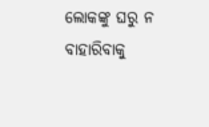ଲୋକଙ୍କୁ ଘରୁ ନ ବାହାରିବାକୁ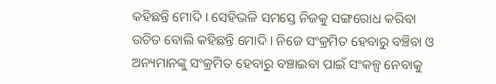କହିଛନ୍ତି ମୋଦି । ସେହିଭଳି ସମସ୍ତେ ନିଜକୁ ସଙ୍ଗରୋଧ କରିବା ଉଚିତ ବୋଲି କହିଛନ୍ତି ମୋଦି । ନିଜେ ସଂକ୍ରମିତ ହେବାରୁ ବଞ୍ଚିବା ଓ ଅନ୍ୟମାନଙ୍କୁ ସଂକ୍ରମିତ ହେବାରୁ ବଞ୍ଚାଇବା ପାଇଁ ସଂକଳ୍ପ ନେବାକୁ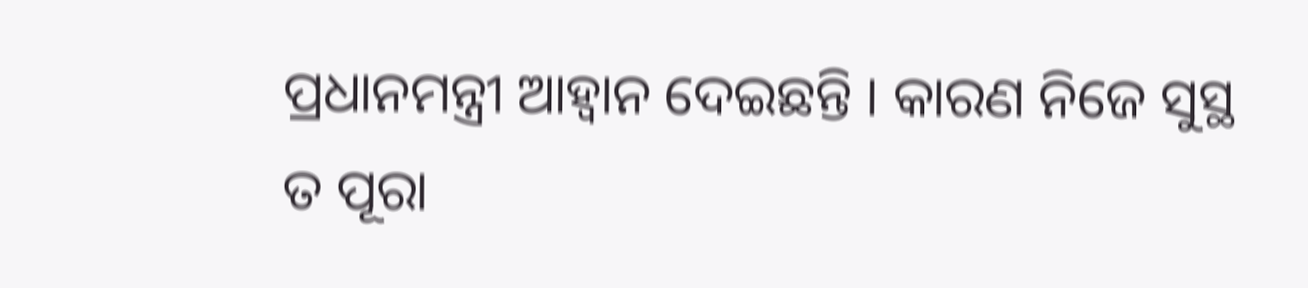ପ୍ରଧାନମନ୍ତ୍ରୀ ଆହ୍ୱାନ ଦେଇଛନ୍ତି । କାରଣ ନିଜେ ସୁସ୍ଥ ତ ପୂରା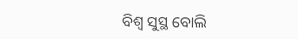ବିଶ୍ୱ ସୁସ୍ଥ ବୋଲି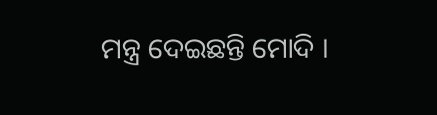ମନ୍ତ୍ର ଦେଇଛନ୍ତି ମୋଦି ।